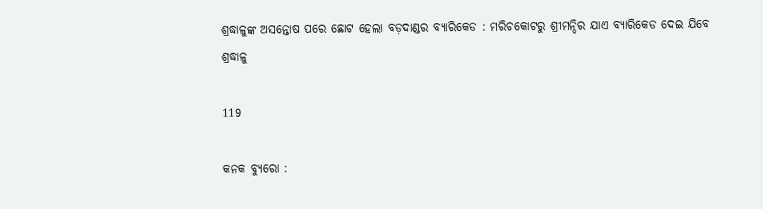ଶ୍ରଦ୍ଧାଳୁଙ୍କ ଅସନ୍ତୋଷ ପରେ ଛୋଟ ହେଲା ବଡ଼ଦାଣ୍ଡର ବ୍ୟାରିକେଡ : ମରିଚକୋଟରୁ ଶ୍ରୀମନ୍ଦିର ଯାଏ ବ୍ୟାରିକେଡ ଦେଇ ଯିବେ ଶ୍ରଦ୍ଧାଳୁ

119

କନକ ବ୍ୟୁରୋ :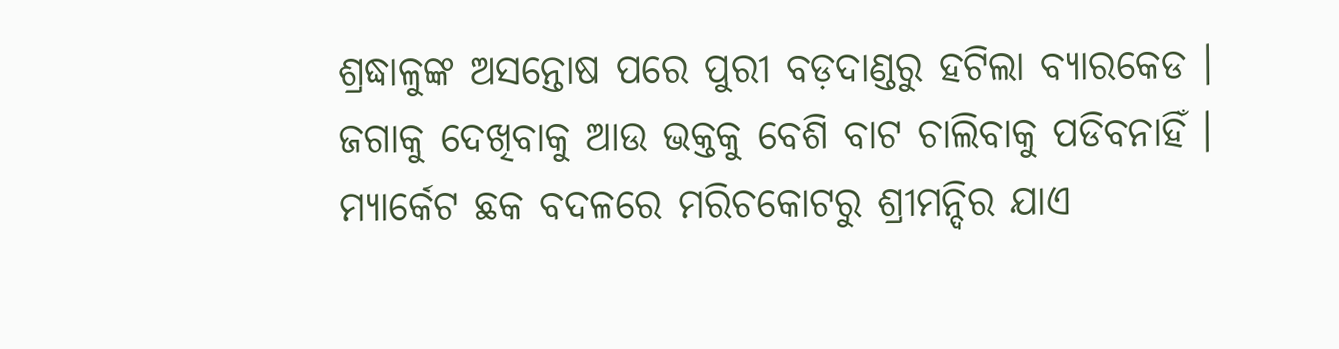ଶ୍ରଦ୍ଧାଳୁଙ୍କ ଅସନ୍ତୋଷ ପରେ ପୁରୀ ବଡ଼ଦାଣ୍ଡରୁ ହଟିଲା ବ୍ୟାରକେଡ । ଜଗାକୁ ଦେଖିବାକୁ ଆଉ ଭକ୍ତକୁ ବେଶି ବାଟ ଚାଲିବାକୁ ପଡିବନାହିଁ । ମ୍ୟାର୍କେଟ ଛକ ବଦଳରେ ମରିଚକୋଟରୁ ଶ୍ରୀମନ୍ଦିର ଯାଏ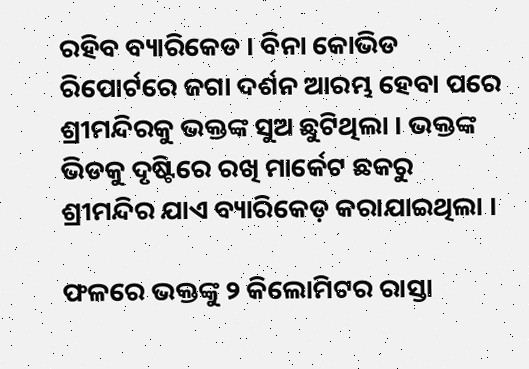ରହିବ ବ୍ୟାରିକେଡ । ବିନା କୋଭିଡ ରିପୋର୍ଟରେ ଜଗା ଦର୍ଶନ ଆରମ୍ଭ ହେବା ପରେ ଶ୍ରୀମନ୍ଦିରକୁ ଭକ୍ତଙ୍କ ସୁଅ ଛୁଟିଥିଲା । ଭକ୍ତଙ୍କ ଭିଡକୁ ଦୃଷ୍ଟିରେ ରଖି ମାର୍କେଟ ଛକରୁ ଶ୍ରୀମନ୍ଦିର ଯାଏ ବ୍ୟାରିକେଡ଼ କରାଯାଇଥିଲା ।

ଫଳରେ ଭକ୍ତଙ୍କୁ ୨ କିଲୋମିଟର ରାସ୍ତା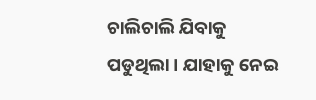ଚାଲିଚାଲି ଯିବାକୁ ପଡୁଥିଲା । ଯାହାକୁ ନେଇ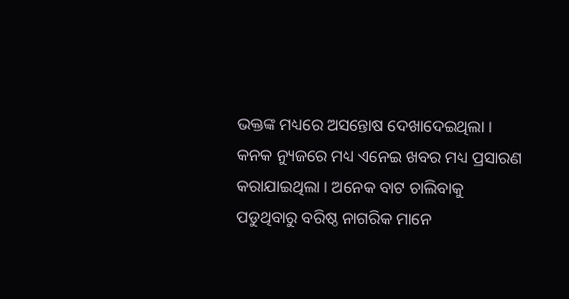ଭକ୍ତଙ୍କ ମଧ୍ୟରେ ଅସନ୍ତୋଷ ଦେଖାଦେଇଥିଲା । କନକ ନ୍ୟୁଜରେ ମଧ୍ୟ ଏନେଇ ଖବର ମଧ୍ୟ ପ୍ରସାରଣ କରାଯାଇଥିଲା । ଅନେକ ବାଟ ଚାଲିବାକୁ ପଡୁଥିବାରୁ ବରିଷ୍ଠ ନାଗରିକ ମାନେ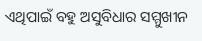ଏଥିପାଇଁ ବହୁ ଅସୁବିଧାର ସମ୍ମୁଖୀନ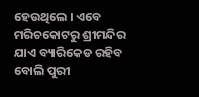ହେଉଥିଲେ । ଏବେ ମରିଚକୋଟରୁ ଶ୍ରୀମନ୍ଦିର ଯାଏ ବ୍ୟାରିକେଡ ରହିବ ବୋଲି ପୁରୀ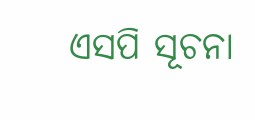ଏସପି ସୂଚନା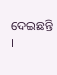ଦେଇଛନ୍ତି ।